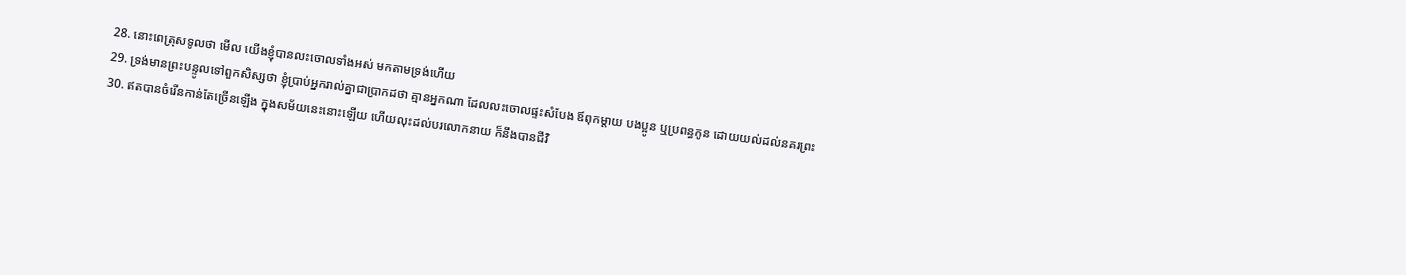28. នោះពេត្រុសទូលថា មើល យើងខ្ញុំបានលះចោលទាំងអស់ មកតាមទ្រង់ហើយ
29. ទ្រង់មានព្រះបន្ទូលទៅពួកសិស្សថា ខ្ញុំប្រាប់អ្នករាល់គ្នាជាប្រាកដថា គ្មានអ្នកណា ដែលលះចោលផ្ទះសំបែង ឪពុកម្តាយ បងប្អូន ឬប្រពន្ធកូន ដោយយល់ដល់នគរព្រះ
30. ឥតបានចំរើនកាន់តែច្រើនឡើង ក្នុងសម័យនេះនោះឡើយ ហើយលុះដល់បរលោកនាយ ក៏នឹងបានជីវិ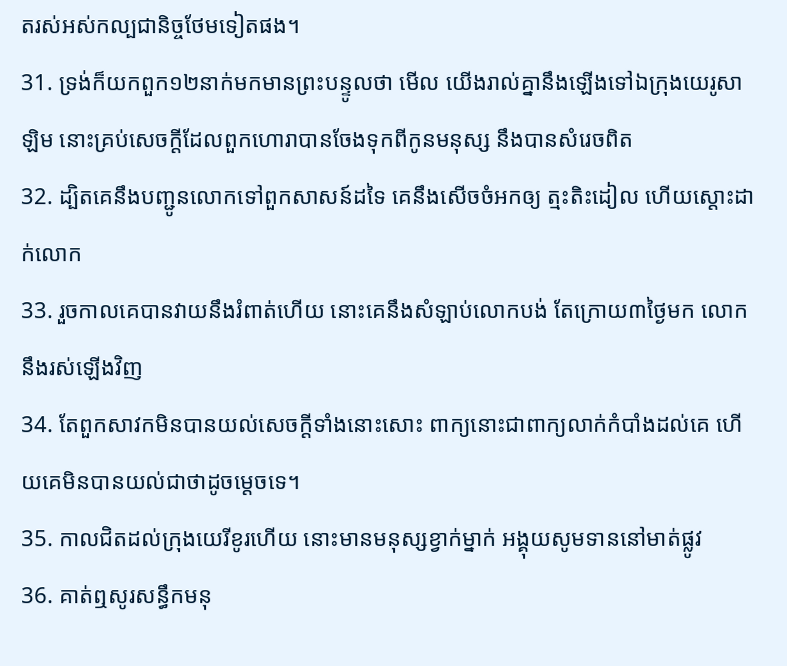តរស់អស់កល្បជានិច្ចថែមទៀតផង។
31. ទ្រង់ក៏យកពួក១២នាក់មកមានព្រះបន្ទូលថា មើល យើងរាល់គ្នានឹងឡើងទៅឯក្រុងយេរូសាឡិម នោះគ្រប់សេចក្ដីដែលពួកហោរាបានចែងទុកពីកូនមនុស្ស នឹងបានសំរេចពិត
32. ដ្បិតគេនឹងបញ្ជូនលោកទៅពួកសាសន៍ដទៃ គេនឹងសើចចំអកឲ្យ ត្មះតិះដៀល ហើយស្តោះដាក់លោក
33. រួចកាលគេបានវាយនឹងរំពាត់ហើយ នោះគេនឹងសំឡាប់លោកបង់ តែក្រោយ៣ថ្ងៃមក លោកនឹងរស់ឡើងវិញ
34. តែពួកសាវកមិនបានយល់សេចក្ដីទាំងនោះសោះ ពាក្យនោះជាពាក្យលាក់កំបាំងដល់គេ ហើយគេមិនបានយល់ជាថាដូចម្តេចទេ។
35. កាលជិតដល់ក្រុងយេរីខូរហើយ នោះមានមនុស្សខ្វាក់ម្នាក់ អង្គុយសូមទាននៅមាត់ផ្លូវ
36. គាត់ឮសូរសន្ធឹកមនុ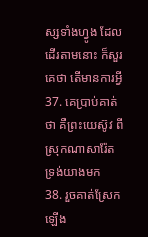ស្សទាំងហ្វូង ដែលដើរតាមនោះ ក៏សួរគេថា តើមានការអ្វី
37. គេប្រាប់គាត់ថា គឺព្រះយេស៊ូវ ពីស្រុកណាសារ៉ែត ទ្រង់យាងមក
38. រួចគាត់ស្រែកឡើង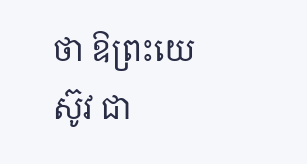ថា ឱព្រះយេស៊ូវ ជា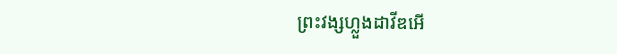ព្រះវង្សហ្លួងដាវីឌអើ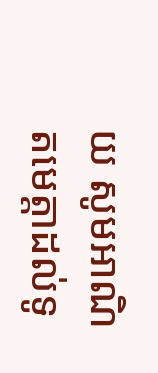យ សូមអាណិតមេត្តាដល់ទូ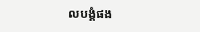លបង្គំផង